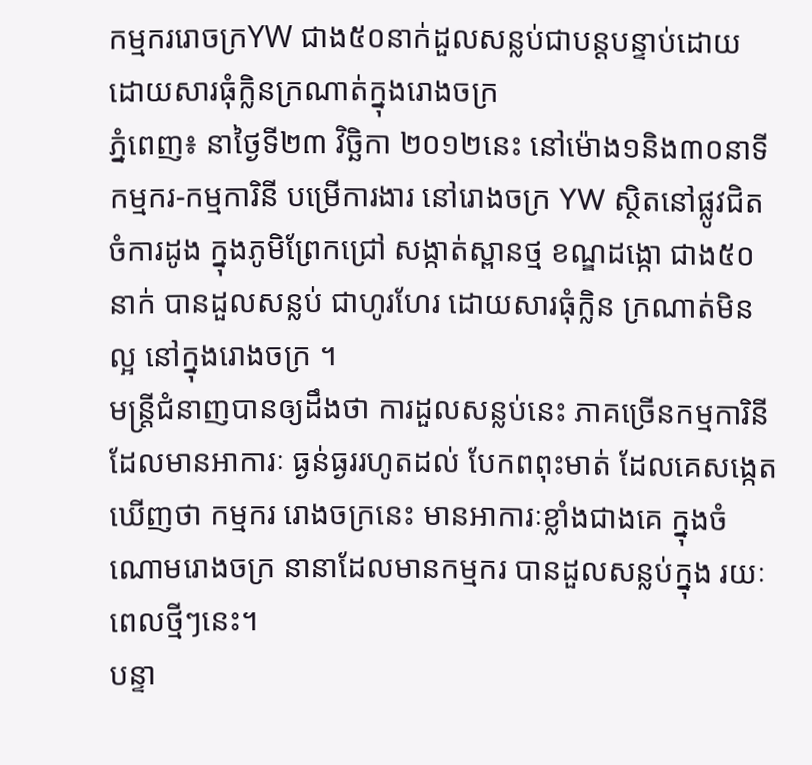កម្មកររោចក្រYW ជាង៥០នាក់ដួលសន្លប់ជាបន្តបន្ទាប់ដោយដោយសារធុំក្លិនក្រណាត់ក្នុងរោងចក្រ
ភ្នំពេញ៖ នាថ្ងៃទី២៣ វិច្ឆិកា ២០១២នេះ នៅម៉ោង១និង៣០នាទី កម្មករ-កម្មការិនី បម្រើការងារ នៅរោងចក្រ YW ស្ថិតនៅផ្លូវជិត ចំការដូង ក្នុងភូមិព្រែកជ្រៅ សង្កាត់ស្ពានថ្ម ខណ្ឌដង្កោ ជាង៥០នាក់ បានដួលសន្លប់ ជាហូរហែរ ដោយសារធុំក្លិន ក្រណាត់មិនល្អ នៅក្នុងរោងចក្រ ។
មន្រ្តីជំនាញបានឲ្យដឹងថា ការដួលសន្លប់នេះ ភាគច្រើនកម្មការិនី ដែលមានអាការៈ ធ្ងន់ធ្ងររហូតដល់ បែកពពុះមាត់ ដែលគេសង្កេត ឃើញថា កម្មករ រោងចក្រនេះ មានអាការៈខ្លាំងជាងគេ ក្នុងចំណោមរោងចក្រ នានាដែលមានកម្មករ បានដួលសន្លប់ក្នុង រយៈពេលថ្មីៗនេះ។
បន្ទា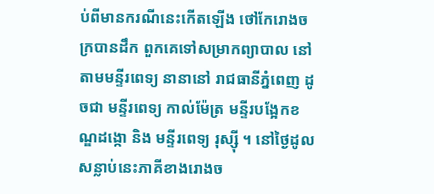ប់ពីមានករណីនេះកើតឡើង ថៅកែរោងចក្របានដឹក ពួកគេទៅសម្រាកព្យាបាល នៅតាមមន្ទីរពេទ្យ នានានៅ រាជធានីភ្នំពេញ ដូចជា មន្ទីរពេទ្យ កាល់ម៉ែត្រ មន្ទីរបង្អែកខណ្ឌដង្កោ និង មន្ទីរពេទ្យ រុស្ស៊ី ។ នៅថ្ងៃដូលសន្លាប់នេះភាគីខាងរោងច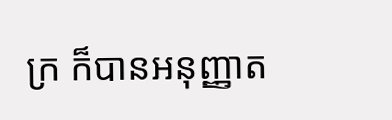ក្រ ក៏បានអនុញ្ញាត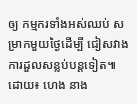ឲ្យ កម្មករទាំងអស់ឈប់ សម្រាកមួយថ្ងៃដើម្បី ជៀសវាងការដួលសន្លប់បន្តទៀត៕
ដោយ៖ ហេង នាង